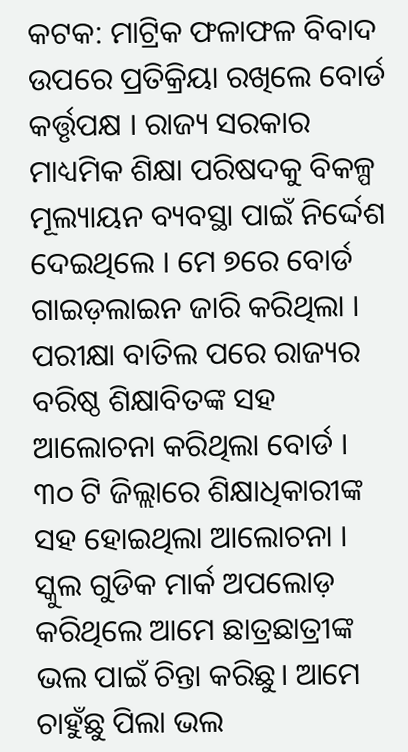କଟକ: ମାଟ୍ରିକ ଫଳାଫଳ ବିବାଦ ଉପରେ ପ୍ରତିକ୍ରିୟା ରଖିଲେ ବୋର୍ଡ କର୍ତ୍ତୃପକ୍ଷ । ରାଜ୍ୟ ସରକାର ମାଧ୍ୟମିକ ଶିକ୍ଷା ପରିଷଦକୁ ବିକଳ୍ପ ମୂଲ୍ୟାୟନ ବ୍ୟବସ୍ଥା ପାଇଁ ନିର୍ଦ୍ଦେଶ ଦେଇଥିଲେ । ମେ ୭ରେ ବୋର୍ଡ ଗାଇଡ଼ଲାଇନ ଜାରି କରିଥିଲା । ପରୀକ୍ଷା ବାତିଲ ପରେ ରାଜ୍ୟର ବରିଷ୍ଠ ଶିକ୍ଷାବିତଙ୍କ ସହ ଆଲୋଚନା କରିଥିଲା ବୋର୍ଡ । ୩୦ ଟି ଜିଲ୍ଲାରେ ଶିକ୍ଷାଧିକାରୀଙ୍କ ସହ ହୋଇଥିଲା ଆଲୋଚନା । ସ୍କୁଲ ଗୁଡିକ ମାର୍କ ଅପଲୋଡ଼ କରିଥିଲେ ଆମେ ଛାତ୍ରଛାତ୍ରୀଙ୍କ ଭଲ ପାଇଁ ଚିନ୍ତା କରିଛୁ। ଆମେ ଚାହୁଁଛୁ ପିଲା ଭଲ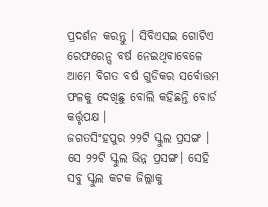ପ୍ରଦର୍ଶନ କରନ୍ତୁ । ସିବିଏସଇ ଗୋଟିଏ ରେଫରେନ୍ସ ବର୍ଷ ନେଇଥିବାବେଳେ ଆମେ ବିଗତ ବର୍ଷ ଗୁଡିକର ସର୍ବୋତ୍ତମ ଫଳକୁ ଦେଖିଛୁ ବୋଲି କହିଛନ୍ତି ବୋର୍ଡ କର୍ତ୍ତୃପକ୍ଷ ।
ଜଗତସିଂହପୁର ୨୨ଟି ସ୍କୁଲ ପ୍ରସଙ୍ଗ । ସେ ୨୨ଟି ସ୍କୁଲ ଭିନ୍ନ ପ୍ରସଙ୍ଗ। ସେହି ସବୁ ସ୍କୁଲ କଟକ ଜିଲ୍ଲାକୁ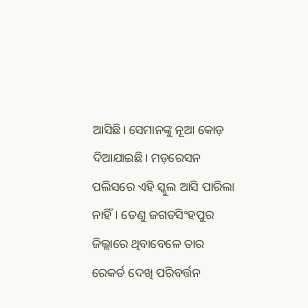ଆସିଛି। ସେମାନଙ୍କୁ ନୂଆ କୋଡ଼ ଦିଆଯାଇଛି। ମଡ଼ରେସନ ପଲିସରେ ଏହି ସ୍କୁଲ ଆସି ପାରିଲା ନାହିଁ। ତେଣୁ ଜଗତସିଂହପୁର ଜିଲ୍ଲାରେ ଥିବାବେଳେ ତାର ରେକର୍ଡ ଦେଖି ପରିବର୍ତ୍ତନ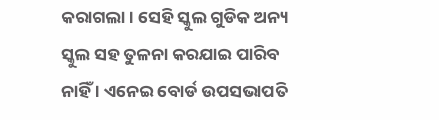କରାଗଲା । ସେହି ସ୍କୁଲ ଗୁଡିକ ଅନ୍ୟ ସ୍କୁଲ ସହ ତୁଳନା କରଯାଇ ପାରିବ ନାହିଁ । ଏନେଇ ବୋର୍ଡ ଉପସଭାପତି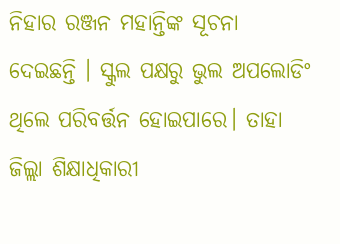ନିହାର ରଞ୍ଜନ ମହାନ୍ତିଙ୍କ ସୂଚନା ଦେଇଛନ୍ତି । ସ୍କୁଲ ପକ୍ଷରୁ ଭୁଲ ଅପଲୋଡିଂ ଥିଲେ ପରିବର୍ତ୍ତନ ହୋଇପାରେ। ତାହା ଜିଲ୍ଲା ଶିକ୍ଷାଧିକାରୀ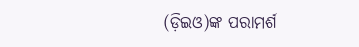(ଡ଼ିଇଓ)ଙ୍କ ପରାମର୍ଶ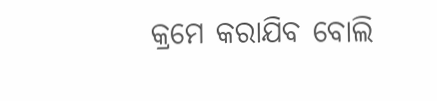କ୍ରମେ କରାଯିବ ବୋଲି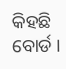କିହଛି ବୋର୍ଡ ।